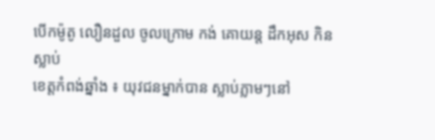បើកម៉ូតូ លឿនដួល ចូលក្រោម កង់ គោយន្ត ដឹកអុស កិនស្លាប់
ខេត្តកំពង់ឆ្នាំង ៖ យុវជនម្នាក់បាន ស្លាប់ភ្លាមៗនៅ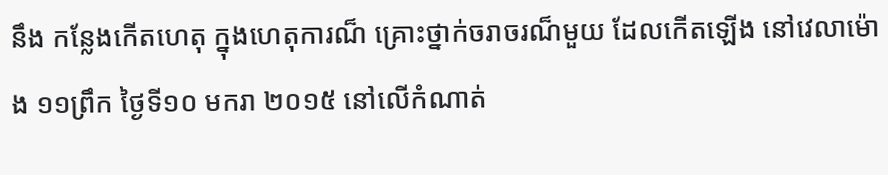នឹង កន្លែងកើតហេតុ ក្នុងហេតុការណ៏ គ្រោះថ្នាក់ចរាចរណ៏មួយ ដែលកើតឡើង នៅវេលាម៉ោង ១១ព្រឹក ថ្ងៃទី១០ មករា ២០១៥ នៅលើកំណាត់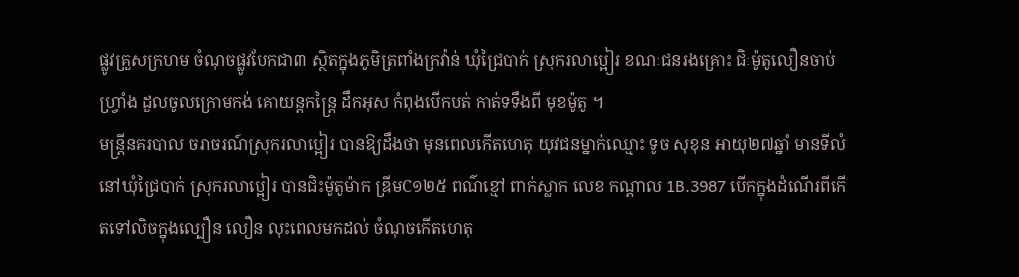ផ្លូវគ្រួសក្រហម ចំណុចផ្លូវបែកជា៣ ស្ថិតក្នុងភូមិត្រពាំងក្រវ៉ាន់ ឃុំជ្រៃបាក់ ស្រុករលាប្អៀរ ខណៈជនរងគ្រោះ ជិៈម៉ូតូលឿនចាប់ហ្វ្រាំង ដួលចូលក្រោមកង់ គោយន្តកន្ត្រៃ ដឹកអុស កំពុងបើកបត់ កាត់ទទឹងពី មុខម៉ូតូ ។
មន្ត្រីនគរបាល ចរាចរណ៍ស្រុករលាប្អៀរ បានឱ្យដឹងថា មុនពេលកើតហេតុ យុវជនម្នាក់ឈ្មោះ ទូច សុខុន អាយុ២៧ឆ្នាំ មានទីលំនៅឃុំជ្រៃបាក់ ស្រុករលាប្អៀរ បានជិះម៉ូតូម៉ាក ឌ្រីមC១២៥ ពណ៌ខ្មៅ ពាក់ស្លាក លេខ កណ្តាល 1B.3987 បើកក្នុងដំណើរពីកើតទៅលិចក្នុងល្បឿន លឿន លុះពេលមកដល់ ចំណុចកើតហេតុ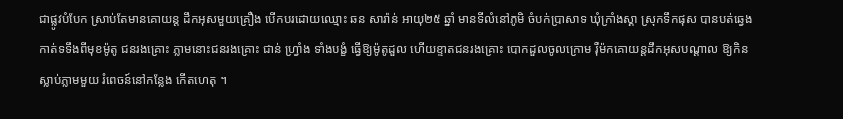ជាផ្លូវបំបែក ស្រាប់តែមានគោយន្ត ដឹកអុសមួយគ្រឿង បើកបរដោយឈ្មោះ ឆន សារ៉ាន់ អាយុ២៥ ឆ្នាំ មានទីលំនៅភូមិ ចំបក់ប្រាសាទ ឃុំក្រាំងស្គា ស្រុកទឹកផុស បានបត់ឆ្វេង កាត់ទទឹងពីមុខម៉ូតូ ជនរងគ្រោះ ភ្លាមនោះជនរងគ្រោះ ជាន់ ហ្វ្រាំង ទាំងបង្ខំ ធ្វើឱ្យម៉ូតូដួល ហើយខ្ទាតជនរងគ្រោះ បោកដួលចូលក្រោម រ៉ឺម៉កគោយន្តដឹកអុសបណ្តាល ឱ្យកិនស្លាប់ភ្លាមមួយ រំពេចន៍នៅកន្លែង កើតហេតុ ។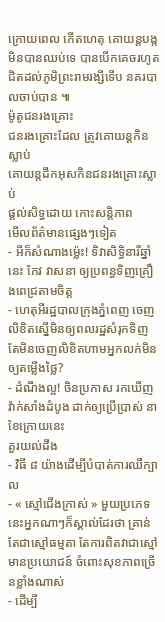ក្រោយពេល កើតហេតុ គោយន្តបង្ក មិនបានឈប់ទេ បានបើកគេចរហូត ជិតដល់ភូមិព្រះរាមរង្សីទើប នគរបាលចាប់បាន ៕
ម៉ូតូជនរងគ្រោះ
ជនរងគ្រោះដែល ត្រូវគោយន្តកិនស្លាប់
គោយន្តដឹកអុសកិនជនរងគ្រោះស្លាប់
ផ្តល់សិទ្ធដោយ កោះសន្តិភាព
មើលព័ត៌មានផ្សេងៗទៀត
- អីក៏សំណាងម្ល៉េះ! ទិវាសិទ្ធិនារីឆ្នាំនេះ កែវ វាសនា ឲ្យប្រពន្ធទិញគ្រឿងពេជ្រតាមចិត្ត
- ហេតុអីរដ្ឋបាលក្រុងភ្នំពេញ ចេញលិខិតស្នើមិនឲ្យពលរដ្ឋសំរុកទិញ តែមិនចេញលិខិតហាមអ្នកលក់មិនឲ្យតម្លើងថ្លៃ?
- ដំណឹងល្អ! ចិនប្រកាស រកឃើញវ៉ាក់សាំងដំបូង ដាក់ឲ្យប្រើប្រាស់ នាខែក្រោយនេះ
គួរយល់ដឹង
- វិធី ៨ យ៉ាងដើម្បីបំបាត់ការឈឺក្បាល
- « ស្មៅជើងក្រាស់ » មួយប្រភេទនេះអ្នកណាៗក៏ស្គាល់ដែរថា គ្រាន់តែជាស្មៅធម្មតា តែការពិតវាជាស្មៅមានប្រយោជន៍ ចំពោះសុខភាពច្រើនខ្លាំងណាស់
- ដើម្បី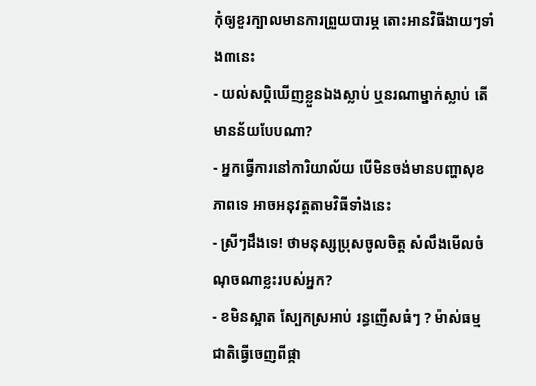កុំឲ្យខួរក្បាលមានការព្រួយបារម្ភ តោះអានវិធីងាយៗទាំង៣នេះ
- យល់សប្តិឃើញខ្លួនឯងស្លាប់ ឬនរណាម្នាក់ស្លាប់ តើមានន័យបែបណា?
- អ្នកធ្វើការនៅការិយាល័យ បើមិនចង់មានបញ្ហាសុខភាពទេ អាចអនុវត្តតាមវិធីទាំងនេះ
- ស្រីៗដឹងទេ! ថាមនុស្សប្រុសចូលចិត្ត សំលឹងមើលចំណុចណាខ្លះរបស់អ្នក?
- ខមិនស្អាត ស្បែកស្រអាប់ រន្ធញើសធំៗ ? ម៉ាស់ធម្មជាតិធ្វើចេញពីផ្កា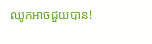ឈូកអាចជួយបាន!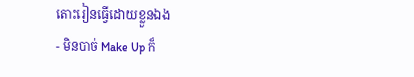តោះរៀនធ្វើដោយខ្លួនឯង
- មិនបាច់ Make Up ក៏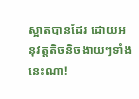ស្អាតបានដែរ ដោយអនុវត្តតិចនិចងាយៗទាំងនេះណា!